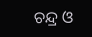ଚନ୍ଦ୍ର ଓ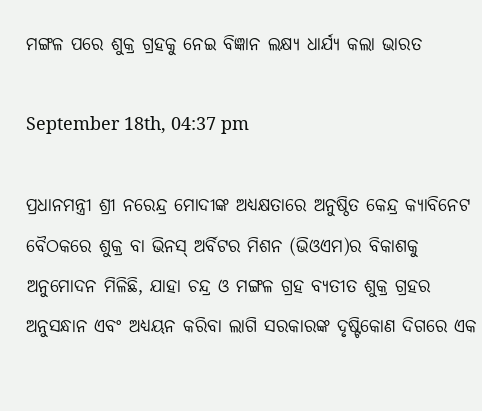ମଙ୍ଗଳ ପରେ ଶୁକ୍ର ଗ୍ରହକୁ ନେଇ ବିଜ୍ଞାନ ଲକ୍ଷ୍ୟ ଧାର୍ଯ୍ୟ କଲା ଭାରତ

September 18th, 04:37 pm

ପ୍ରଧାନମନ୍ତ୍ରୀ ଶ୍ରୀ ନରେନ୍ଦ୍ର ମୋଦୀଙ୍କ ଅଧ୍ୟକ୍ଷତାରେ ଅନୁଷ୍ଠିତ କେନ୍ଦ୍ର କ୍ୟାବିନେଟ ବୈଠକରେ ଶୁକ୍ର ବା ଭିନସ୍‌ ଅର୍ବିଟର ମିଶନ (ଭିଓଏମ)ର ବିକାଶକୁ ଅନୁମୋଦନ ମିଳିଛି, ଯାହା ଚନ୍ଦ୍ର ଓ ମଙ୍ଗଳ ଗ୍ରହ ବ୍ୟତୀତ ଶୁକ୍ର ଗ୍ରହର ଅନୁସନ୍ଧାନ ଏବଂ ଅଧ୍ୟୟନ କରିବା ଲାଗି ସରକାରଙ୍କ ଦୃଷ୍ଟିକୋଣ ଦିଗରେ ଏକ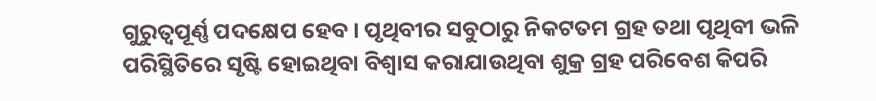ଗୁରୁତ୍ୱପୂର୍ଣ୍ଣ ପଦକ୍ଷେପ ହେବ । ପୃଥିବୀର ସବୁଠାରୁ ନିକଟତମ ଗ୍ରହ ତଥା ପୃଥିବୀ ଭଳି ପରିସ୍ଥିତିରେ ସୃଷ୍ଟି ହୋଇଥିବା ବିଶ୍ୱାସ କରାଯାଉଥିବା ଶୁକ୍ର ଗ୍ରହ ପରିବେଶ କିପରି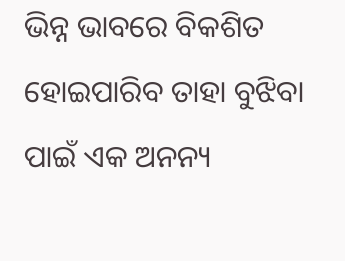ଭିନ୍ନ ଭାବରେ ବିକଶିତ ହୋଇପାରିବ ତାହା ବୁଝିବା ପାଇଁ ଏକ ଅନନ୍ୟ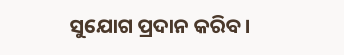ସୁଯୋଗ ପ୍ରଦାନ କରିବ।